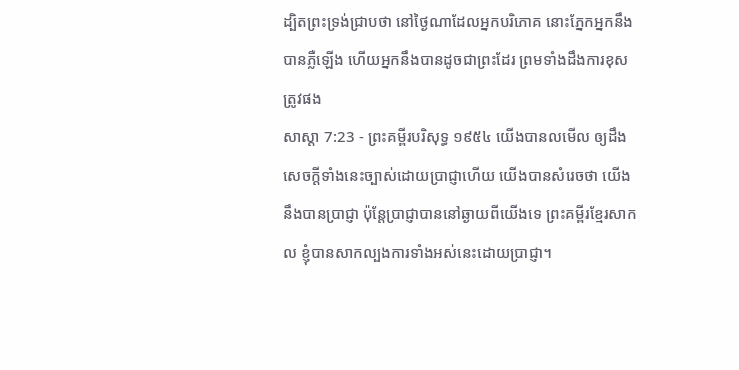ដ្បិតព្រះទ្រង់ជ្រាបថា នៅថ្ងៃណាដែលអ្នកបរិភោគ នោះភ្នែកអ្នកនឹងបានភ្លឺឡើង ហើយអ្នកនឹងបានដូចជាព្រះដែរ ព្រមទាំងដឹងការខុសត្រូវផង
សាស្តា 7:23 - ព្រះគម្ពីរបរិសុទ្ធ ១៩៥៤ យើងបានលមើល ឲ្យដឹងសេចក្ដីទាំងនេះច្បាស់ដោយប្រាជ្ញាហើយ យើងបានសំរេចថា យើងនឹងបានប្រាជ្ញា ប៉ុន្តែប្រាជ្ញាបាននៅឆ្ងាយពីយើងទេ ព្រះគម្ពីរខ្មែរសាកល ខ្ញុំបានសាកល្បងការទាំងអស់នេះដោយប្រាជ្ញា។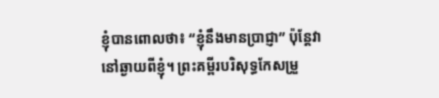ខ្ញុំបានពោលថា៖ “ខ្ញុំនឹងមានប្រាជ្ញា” ប៉ុន្តែវានៅឆ្ងាយពីខ្ញុំ។ ព្រះគម្ពីរបរិសុទ្ធកែសម្រួ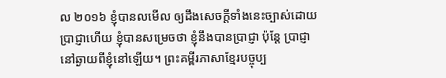ល ២០១៦ ខ្ញុំបានលមើល ឲ្យដឹងសេចក្ដីទាំងនេះច្បាស់ដោយប្រាជ្ញាហើយ ខ្ញុំបានសម្រេចថា ខ្ញុំនឹងបានប្រាជ្ញា ប៉ុន្តែ ប្រាជ្ញានៅឆ្ងាយពីខ្ញុំនៅឡើយ។ ព្រះគម្ពីរភាសាខ្មែរបច្ចុប្ប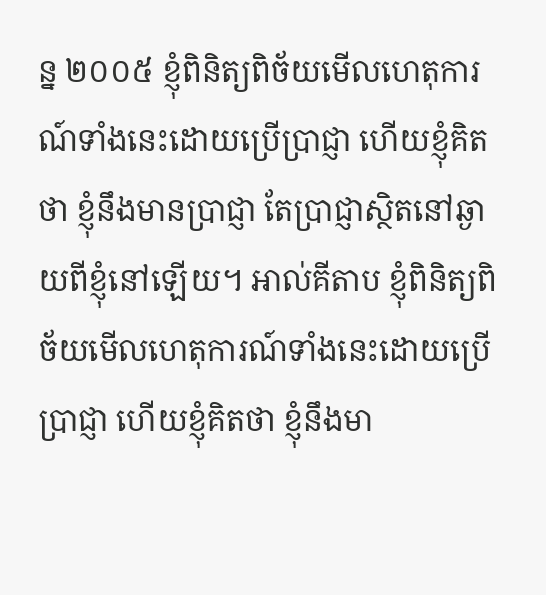ន្ន ២០០៥ ខ្ញុំពិនិត្យពិច័យមើលហេតុការណ៍ទាំងនេះដោយប្រើប្រាជ្ញា ហើយខ្ញុំគិតថា ខ្ញុំនឹងមានប្រាជ្ញា តែប្រាជ្ញាស្ថិតនៅឆ្ងាយពីខ្ញុំនៅឡើយ។ អាល់គីតាប ខ្ញុំពិនិត្យពិច័យមើលហេតុការណ៍ទាំងនេះដោយប្រើប្រាជ្ញា ហើយខ្ញុំគិតថា ខ្ញុំនឹងមា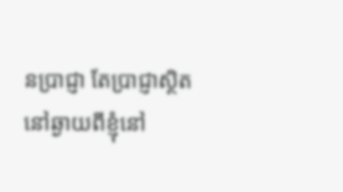នប្រាជ្ញា តែប្រាជ្ញាស្ថិតនៅឆ្ងាយពីខ្ញុំនៅ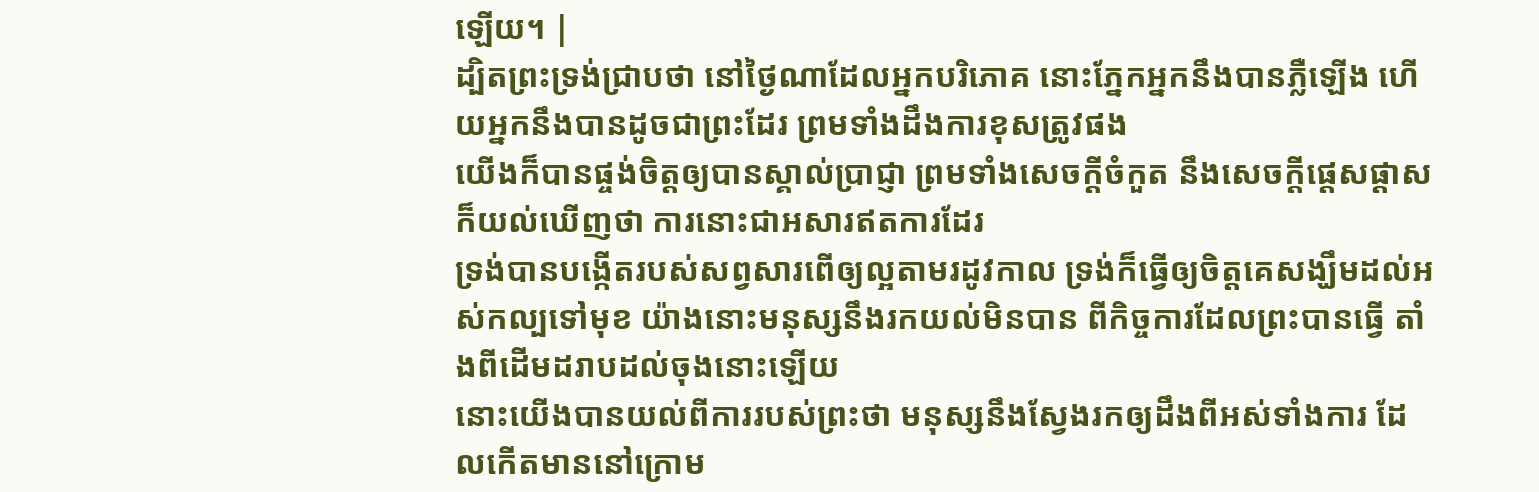ឡើយ។ |
ដ្បិតព្រះទ្រង់ជ្រាបថា នៅថ្ងៃណាដែលអ្នកបរិភោគ នោះភ្នែកអ្នកនឹងបានភ្លឺឡើង ហើយអ្នកនឹងបានដូចជាព្រះដែរ ព្រមទាំងដឹងការខុសត្រូវផង
យើងក៏បានផ្ចង់ចិត្តឲ្យបានស្គាល់ប្រាជ្ញា ព្រមទាំងសេចក្ដីចំកួត នឹងសេចក្ដីផ្តេសផ្តាស ក៏យល់ឃើញថា ការនោះជាអសារឥតការដែរ
ទ្រង់បានបង្កើតរបស់សព្វសារពើឲ្យល្អតាមរដូវកាល ទ្រង់ក៏ធ្វើឲ្យចិត្តគេសង្ឃឹមដល់អស់កល្បទៅមុខ យ៉ាងនោះមនុស្សនឹងរកយល់មិនបាន ពីកិច្ចការដែលព្រះបានធ្វើ តាំងពីដើមដរាបដល់ចុងនោះឡើយ
នោះយើងបានយល់ពីការរបស់ព្រះថា មនុស្សនឹងស្វែងរកឲ្យដឹងពីអស់ទាំងការ ដែលកើតមាននៅក្រោម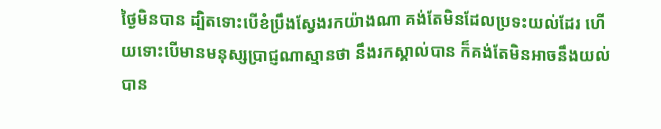ថ្ងៃមិនបាន ដ្បិតទោះបើខំប្រឹងស្វែងរកយ៉ាងណា គង់តែមិនដែលប្រទះយល់ដែរ ហើយទោះបើមានមនុស្សប្រាជ្ញណាស្មានថា នឹងរកស្គាល់បាន ក៏គង់តែមិនអាចនឹងយល់បាន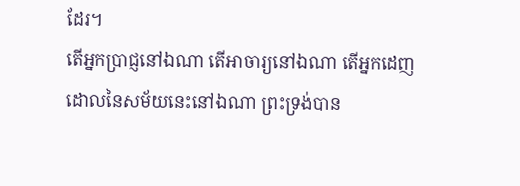ដែរ។
តើអ្នកប្រាជ្ញនៅឯណា តើអាចារ្យនៅឯណា តើអ្នកដេញដោលនៃសម័យនេះនៅឯណា ព្រះទ្រង់បាន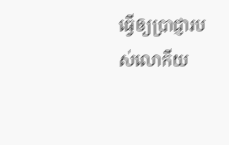ធ្វើឲ្យប្រាជ្ញារបស់លោកីយ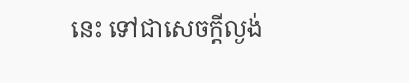នេះ ទៅជាសេចក្ដីល្ងង់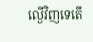ល្ងើវិញទេតើ